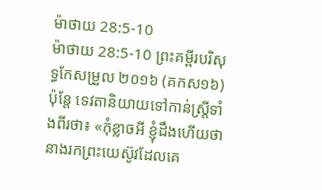ម៉ាថាយ 28:5-10
ម៉ាថាយ 28:5-10 ព្រះគម្ពីរបរិសុទ្ធកែសម្រួល ២០១៦ (គកស១៦)
ប៉ុន្តែ ទេវតានិយាយទៅកាន់ស្ត្រីទាំងពីរថា៖ «កុំខ្លាចអី ខ្ញុំដឹងហើយថា នាងរកព្រះយេស៊ូវដែលគេ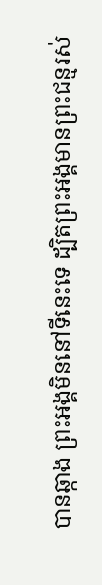បានឆ្កាង ព្រះអង្គមិននៅទីនេះទេ ដ្បិតព្រះអង្គមានព្រះជន្មរស់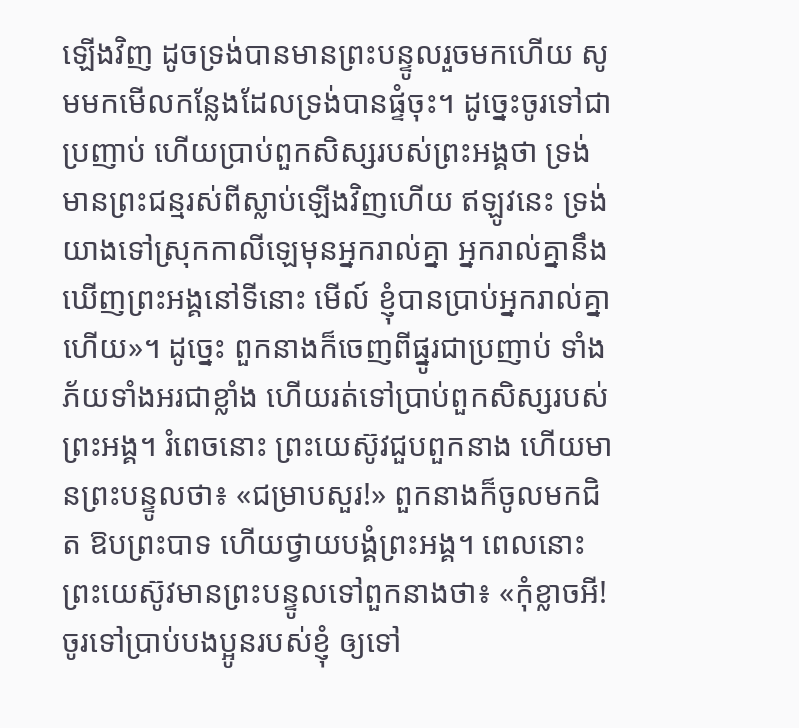ឡើងវិញ ដូចទ្រង់បានមានព្រះបន្ទូលរួចមកហើយ សូមមកមើលកន្លែងដែលទ្រង់បានផ្ទំចុះ។ ដូច្នេះចូរទៅជាប្រញាប់ ហើយប្រាប់ពួកសិស្សរបស់ព្រះអង្គថា ទ្រង់មានព្រះជន្មរស់ពីស្លាប់ឡើងវិញហើយ ឥឡូវនេះ ទ្រង់យាងទៅស្រុកកាលីឡេមុនអ្នករាល់គ្នា អ្នករាល់គ្នានឹងឃើញព្រះអង្គនៅទីនោះ មើល៍ ខ្ញុំបានប្រាប់អ្នករាល់គ្នាហើយ»។ ដូច្នេះ ពួកនាងក៏ចេញពីផ្នូរជាប្រញាប់ ទាំងភ័យទាំងអរជាខ្លាំង ហើយរត់ទៅប្រាប់ពួកសិស្សរបស់ព្រះអង្គ។ រំពេចនោះ ព្រះយេស៊ូវជួបពួកនាង ហើយមានព្រះបន្ទូលថា៖ «ជម្រាបសួរ!» ពួកនាងក៏ចូលមកជិត ឱបព្រះបាទ ហើយថ្វាយបង្គំព្រះអង្គ។ ពេលនោះ ព្រះយេស៊ូវមានព្រះបន្ទូលទៅពួកនាងថា៖ «កុំខ្លាចអី! ចូរទៅប្រាប់បងប្អូនរបស់ខ្ញុំ ឲ្យទៅ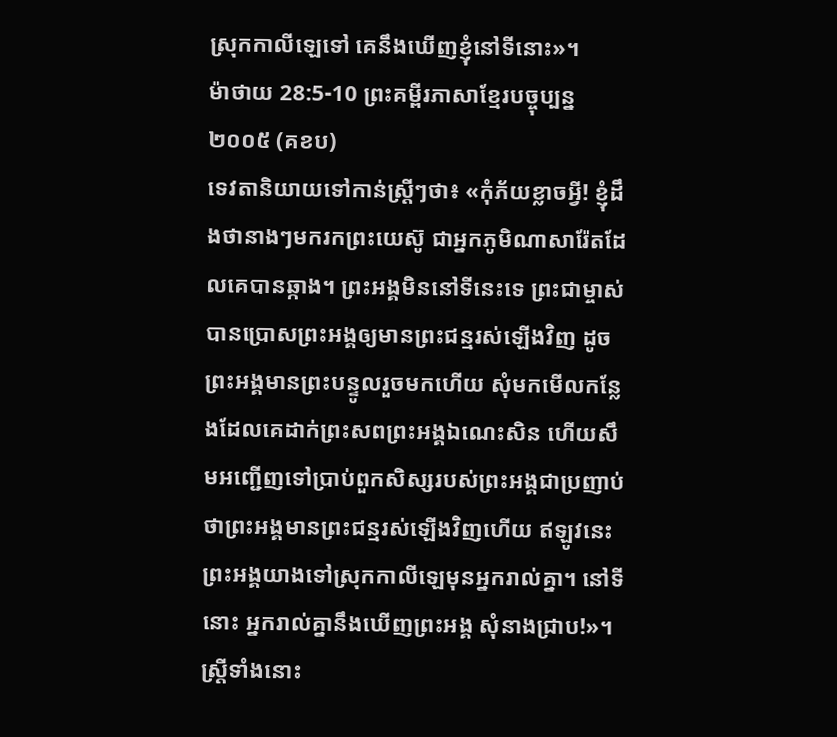ស្រុកកាលីឡេទៅ គេនឹងឃើញខ្ញុំនៅទីនោះ»។
ម៉ាថាយ 28:5-10 ព្រះគម្ពីរភាសាខ្មែរបច្ចុប្បន្ន ២០០៥ (គខប)
ទេវតានិយាយទៅកាន់ស្ត្រីៗថា៖ «កុំភ័យខ្លាចអ្វី! ខ្ញុំដឹងថានាងៗមករកព្រះយេស៊ូ ជាអ្នកភូមិណាសារ៉ែតដែលគេបានឆ្កាង។ ព្រះអង្គមិននៅទីនេះទេ ព្រះជាម្ចាស់បានប្រោសព្រះអង្គឲ្យមានព្រះជន្មរស់ឡើងវិញ ដូចព្រះអង្គមានព្រះបន្ទូលរួចមកហើយ សុំមកមើលកន្លែងដែលគេដាក់ព្រះសពព្រះអង្គឯណេះសិន ហើយសឹមអញ្ជើញទៅប្រាប់ពួកសិស្សរបស់ព្រះអង្គជាប្រញាប់ ថាព្រះអង្គមានព្រះជន្មរស់ឡើងវិញហើយ ឥឡូវនេះ ព្រះអង្គយាងទៅស្រុកកាលីឡេមុនអ្នករាល់គ្នា។ នៅទីនោះ អ្នករាល់គ្នានឹងឃើញព្រះអង្គ សុំនាងជ្រាប!»។ ស្ត្រីទាំងនោះ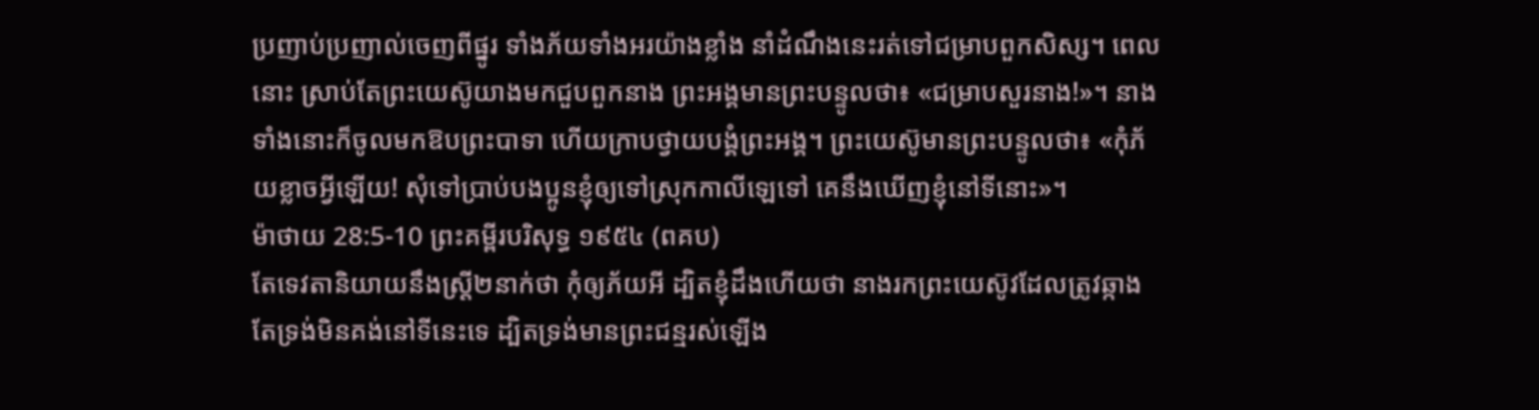ប្រញាប់ប្រញាល់ចេញពីផ្នូរ ទាំងភ័យទាំងអរយ៉ាងខ្លាំង នាំដំណឹងនេះរត់ទៅជម្រាបពួកសិស្ស។ ពេលនោះ ស្រាប់តែព្រះយេស៊ូយាងមកជួបពួកនាង ព្រះអង្គមានព្រះបន្ទូលថា៖ «ជម្រាបសួរនាង!»។ នាងទាំងនោះក៏ចូលមកឱបព្រះបាទា ហើយក្រាបថ្វាយបង្គំព្រះអង្គ។ ព្រះយេស៊ូមានព្រះបន្ទូលថា៖ «កុំភ័យខ្លាចអ្វីឡើយ! សុំទៅប្រាប់បងប្អូនខ្ញុំឲ្យទៅស្រុកកាលីឡេទៅ គេនឹងឃើញខ្ញុំនៅទីនោះ»។
ម៉ាថាយ 28:5-10 ព្រះគម្ពីរបរិសុទ្ធ ១៩៥៤ (ពគប)
តែទេវតានិយាយនឹងស្ត្រី២នាក់ថា កុំឲ្យភ័យអី ដ្បិតខ្ញុំដឹងហើយថា នាងរកព្រះយេស៊ូវដែលត្រូវឆ្កាង តែទ្រង់មិនគង់នៅទីនេះទេ ដ្បិតទ្រង់មានព្រះជន្មរស់ឡើង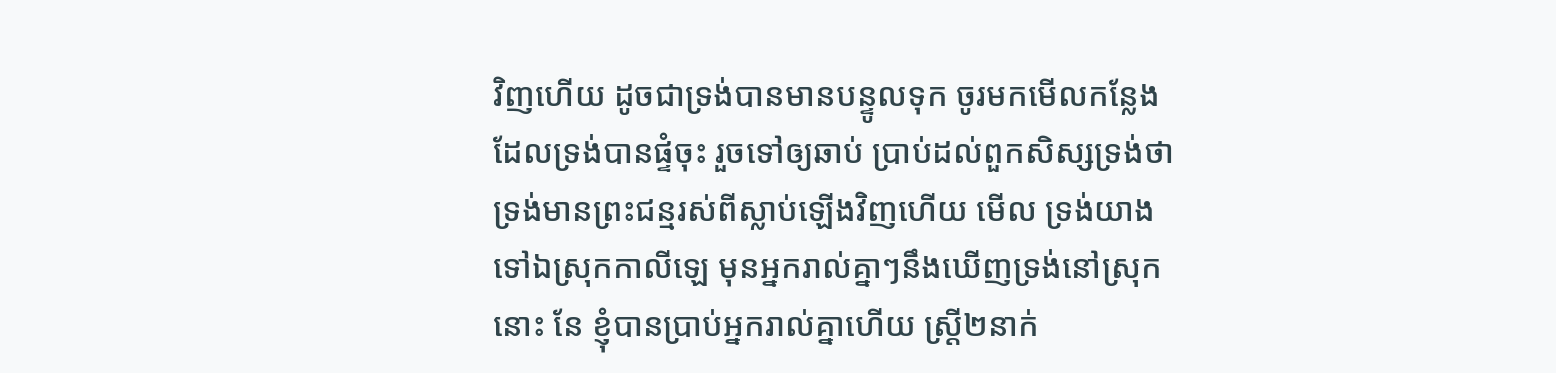វិញហើយ ដូចជាទ្រង់បានមានបន្ទូលទុក ចូរមកមើលកន្លែងដែលទ្រង់បានផ្ទំចុះ រួចទៅឲ្យឆាប់ ប្រាប់ដល់ពួកសិស្សទ្រង់ថា ទ្រង់មានព្រះជន្មរស់ពីស្លាប់ឡើងវិញហើយ មើល ទ្រង់យាងទៅឯស្រុកកាលីឡេ មុនអ្នករាល់គ្នាៗនឹងឃើញទ្រង់នៅស្រុកនោះ នែ ខ្ញុំបានប្រាប់អ្នករាល់គ្នាហើយ ស្ត្រី២នាក់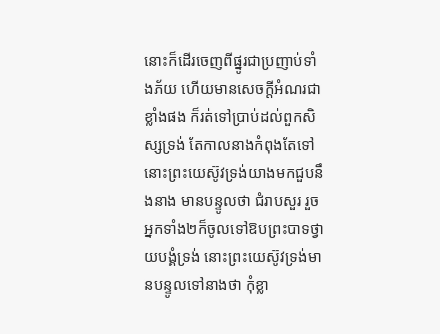នោះក៏ដើរចេញពីផ្នូរជាប្រញាប់ទាំងភ័យ ហើយមានសេចក្ដីអំណរជាខ្លាំងផង ក៏រត់ទៅប្រាប់ដល់ពួកសិស្សទ្រង់ តែកាលនាងកំពុងតែទៅ នោះព្រះយេស៊ូវទ្រង់យាងមកជួបនឹងនាង មានបន្ទូលថា ជំរាបសួរ រួចអ្នកទាំង២ក៏ចូលទៅឱបព្រះបាទថ្វាយបង្គំទ្រង់ នោះព្រះយេស៊ូវទ្រង់មានបន្ទូលទៅនាងថា កុំខ្លា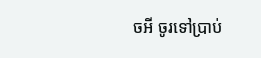ចអី ចូរទៅប្រាប់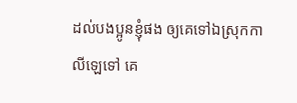ដល់បងប្អូនខ្ញុំផង ឲ្យគេទៅឯស្រុកកាលីឡេទៅ គេ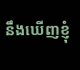នឹងឃើញខ្ញុំ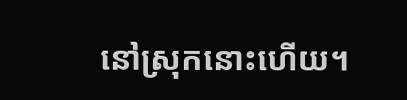នៅស្រុកនោះហើយ។